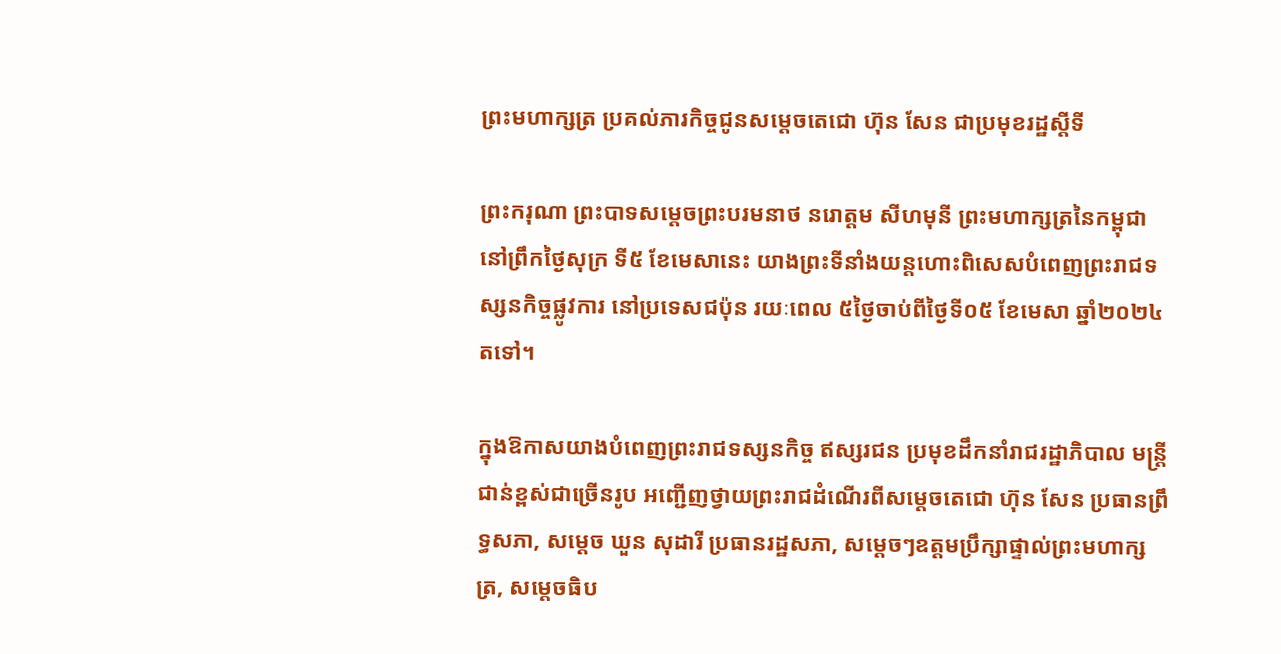ព្រះមហាក្សត្រ ប្រគល់ភារកិច្ចជូនសម្តេចតេជោ ហ៊ុន សែន ជាប្រមុខរដ្ឋស្តីទី

ព្រះករុណា ព្រះបាទសម្តេចព្រះបរមនាថ នរោត្តម សីហមុនី ព្រះមហាក្សត្រនៃកម្ពុជា នៅព្រឹកថ្ងៃសុក្រ ទី៥ ខែមេសានេះ យាងព្រះទីនាំងយន្តហោះពិសេសបំពេញព្រះរាជទស្សនកិច្ចផ្លូវការ នៅប្រទេសជប៉ុន រយៈពេល ៥ថ្ងៃចាប់ពីថ្ងៃទី០៥ ខែមេសា ឆ្នាំ២០២៤តទៅ។

ក្នុងឱកាសយាងបំពេញព្រះរាជទស្សនកិច្ច ឥស្សរជន ប្រមុខដឹកនាំរាជរដ្ឋាភិបាល មន្រ្តីជាន់ខ្ពស់ជាច្រើនរូប អញ្ជើញថ្វាយព្រះរាជដំណើរពីសម្តេចតេជោ ហ៊ុន សែន ប្រធានព្រឹទ្ធសភា, សម្តេច ឃួន សុដារី ប្រធានរដ្ឋសភា, សម្តេចៗឧត្តមប្រឹក្សាផ្ទាល់ព្រះមហាក្សត្រ, សម្តេចធិប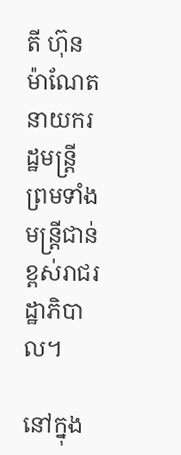តី ហ៊ុន ម៉ាណែត នាយករដ្ឋមន្រ្តី ព្រមទាំងមន្រ្តីជាន់ខ្ពស់រាជរដ្ឋាភិបាល។

នៅក្នុង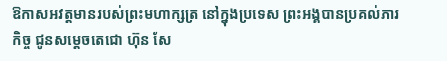ឱកាសអវត្តមានរបស់ព្រះមហាក្សត្រ នៅក្នុងប្រទេស ព្រះអង្គបានប្រគល់ភារកិច្ច ជូនសម្តេចតេជោ ហ៊ុន សែ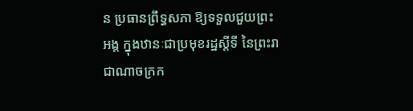ន ប្រធានព្រឹទ្ធសភា ឱ្យទទួលជួយព្រះអង្គ ក្នុងឋានៈជាប្រមុខរដ្ឋស្តីទី នៃព្រះរាជាណាចក្រក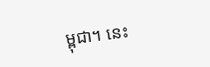ម្ពុជា។ នេះ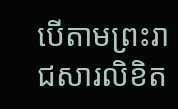បើតាមព្រះរាជសារលិខិត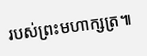របស់ព្រះមហាក្សត្រ៕